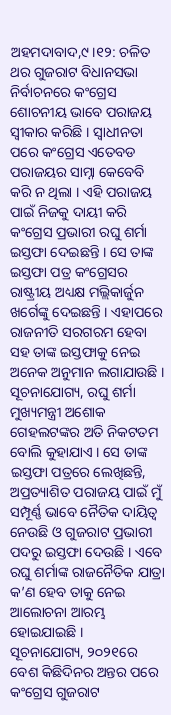ଅହମଦାବାଦ,୯ ।୧୨: ଚଳିତ ଥର ଗୁଜରାଟ ବିଧାନସଭା ନିର୍ବାଚନରେ କଂଗ୍ରେସ ଶୋଚନୀୟ ଭାବେ ପରାଜୟ ସ୍ୱୀକାର କରିଛି । ସ୍ୱାଧୀନତା ପରେ କଂଗ୍ରେସ ଏତେବଡ ପରାଜୟର ସାମ୍ନା କେବେବି କରି ନ ଥିଲା । ଏହି ପରାଜୟ ପାଇଁ ନିଜକୁ ଦାୟୀ କରି କଂଗ୍ରେସ ପ୍ରଭାରୀ ରଘୁ ଶର୍ମା ଇସ୍ତଫା ଦେଇଛନ୍ତି । ସେ ତାଙ୍କ ଇସ୍ତଫା ପତ୍ର କଂଗ୍ରେସର ରାଷ୍ଟ୍ରୀୟ ଅଧ୍ୟକ୍ଷ ମଲ୍ଲିକାର୍ଜୁନ ଖର୍ଗେଙ୍କୁ ଦେଇଛନ୍ତି । ଏହାପରେ ରାଜନୀତି ସରଗରମ ହେବା ସହ ତାଙ୍କ ଇସ୍ତଫାକୁ ନେଇ ଅନେକ ଅନୁମାନ ଲଗାଯାଉଛି ।
ସୂଚନାଯୋଗ୍ୟ, ରଘୁ ଶର୍ମା ମୁଖ୍ୟମନ୍ତ୍ରୀ ଅଶୋକ ଗେହଲଟଙ୍କର ଅତି ନିକଟତମ ବୋଲି କୁହାଯାଏ । ସେ ତାଙ୍କ ଇସ୍ତଫା ପତ୍ରରେ ଲେଖିଛନ୍ତି, ଅପ୍ରତ୍ୟାଶିତ ପରାଜୟ ପାଇଁ ମୁଁ ସମ୍ପୂର୍ଣ୍ଣ ଭାବେ ନୈତିକ ଦାୟିତ୍ୱ ନେଉଛି ଓ ଗୁଜରାଟ ପ୍ରଭାରୀ ପଦରୁ ଇସ୍ତଫା ଦେଉଛି । ଏବେ ରଘୁ ଶର୍ମାଙ୍କ ରାଜନୈତିକ ଯାତ୍ରା କ’ଣ ହେବ ତାକୁ ନେଇ ଆଲୋଚନା ଆରମ୍ଭ ହୋଇଯାଇଛି ।
ସୂଚନାଯୋଗ୍ୟ, ୨୦୨୧ରେ ବେଶ କିଛିଦିନର ଅନ୍ତର ପରେ କଂଗ୍ରେସ ଗୁଜରାଟ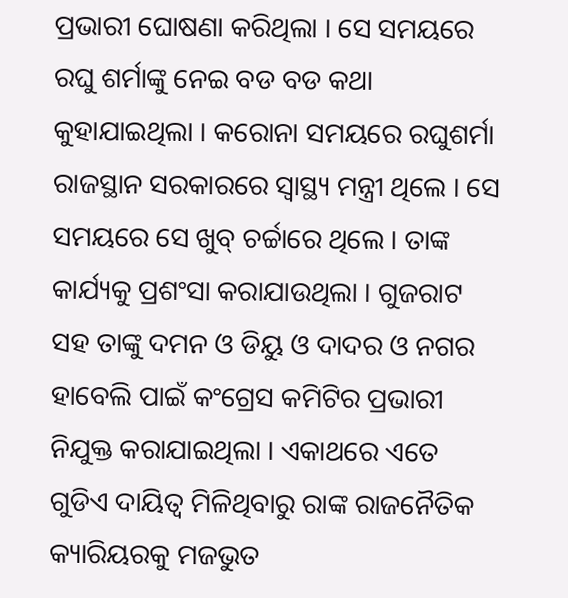ପ୍ରଭାରୀ ଘୋଷଣା କରିଥିଲା । ସେ ସମୟରେ ରଘୁ ଶର୍ମାଙ୍କୁ ନେଇ ବଡ ବଡ କଥା କୁହାଯାଇଥିଲା । କରୋନା ସମୟରେ ରଘୁଶର୍ମା ରାଜସ୍ଥାନ ସରକାରରେ ସ୍ୱାସ୍ଥ୍ୟ ମନ୍ତ୍ରୀ ଥିଲେ । ସେ ସମୟରେ ସେ ଖୁବ୍ ଚର୍ଚ୍ଚାରେ ଥିଲେ । ତାଙ୍କ କାର୍ଯ୍ୟକୁ ପ୍ରଶଂସା କରାଯାଉଥିଲା । ଗୁଜରାଟ ସହ ତାଙ୍କୁ ଦମନ ଓ ଡିୟୁ ଓ ଦାଦର ଓ ନଗର ହାବେଲି ପାଇଁ କଂଗ୍ରେସ କମିଟିର ପ୍ରଭାରୀ ନିଯୁକ୍ତ କରାଯାଇଥିଲା । ଏକାଥରେ ଏତେ ଗୁଡିଏ ଦାୟିତ୍ୱ ମିଳିଥିବାରୁ ରାଙ୍କ ରାଜନୈତିକ କ୍ୟାରିୟରକୁ ମଜଭୁତ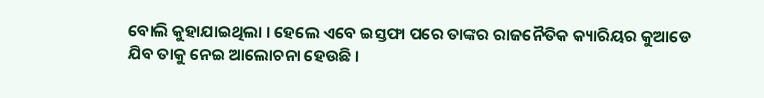ବୋଲି କୁହାଯାଇଥିଲା । ହେଲେ ଏବେ ଇସ୍ତଫା ପରେ ତାଙ୍କର ରାଜନୈତିକ କ୍ୟାରିୟର କୁଆଡେ ଯିବ ତାକୁ ନେଇ ଆଲୋଚନା ହେଉଛି ।